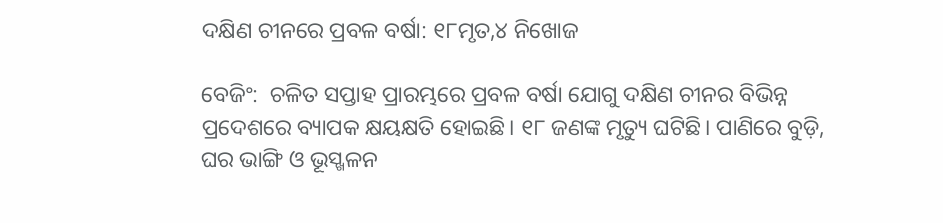ଦକ୍ଷିଣ ଚୀନରେ ପ୍ରବଳ ବର୍ଷା: ୧୮ମୃତ,୪ ନିଖୋଜ

ବେଜିଂ:  ଚଳିତ ସପ୍ତାହ ପ୍ରାରମ୍ଭରେ ପ୍ରବଳ ବର୍ଷା ଯୋଗୁ ଦକ୍ଷିଣ ଚୀନର ବିଭିନ୍ନ ପ୍ରଦେଶରେ ବ୍ୟାପକ କ୍ଷୟକ୍ଷତି ହୋଇଛି। ୧୮ ଜଣଙ୍କ ମୃତ୍ୟୁ ଘଟିଛି। ପାଣିରେ ବୁଡ଼ି, ଘର ଭାଙ୍ଗି ଓ ଭୂସ୍ଖଳନ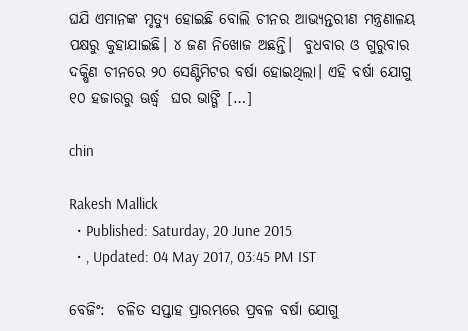ଘଯି ଏମାନଙ୍କ ମୃତ୍ୟୁ ହୋଇଛି ବୋଲି ଚୀନର ଆଭ୍ୟନ୍ତରୀଣ ମନ୍ତ୍ରଣାଳୟ ପକ୍ଷରୁ କୁହାଯାଇଛି। ୪ ଜଣ ନିଖୋଜ ଅଛନ୍ତି।  ବୁଧବାର ଓ ଗୁରୁବାର ଦକ୍ଷିଣ ଚୀନରେ ୨୦ ସେଣ୍ଟିମିଟର ବର୍ଷା ହୋଇଥିଲା। ଏହି ବର୍ଷା ଯୋଗୁ ୧୦ ହଜାରରୁ ଊର୍ଦ୍ଧ୍ୱ  ଘର ଭାଙ୍ଗି […]

chin

Rakesh Mallick
  • Published: Saturday, 20 June 2015
  • , Updated: 04 May 2017, 03:45 PM IST

ବେଜିଂ:  ଚଳିତ ସପ୍ତାହ ପ୍ରାରମ୍ଭରେ ପ୍ରବଳ ବର୍ଷା ଯୋଗୁ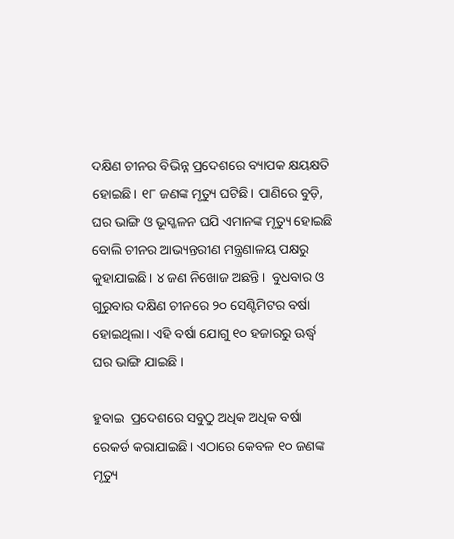ଦକ୍ଷିଣ ଚୀନର ବିଭିନ୍ନ ପ୍ରଦେଶରେ ବ୍ୟାପକ କ୍ଷୟକ୍ଷତି ହୋଇଛି। ୧୮ ଜଣଙ୍କ ମୃତ୍ୟୁ ଘଟିଛି। ପାଣିରେ ବୁଡ଼ି, ଘର ଭାଙ୍ଗି ଓ ଭୂସ୍ଖଳନ ଘଯି ଏମାନଙ୍କ ମୃତ୍ୟୁ ହୋଇଛି ବୋଲି ଚୀନର ଆଭ୍ୟନ୍ତରୀଣ ମନ୍ତ୍ରଣାଳୟ ପକ୍ଷରୁ କୁହାଯାଇଛି। ୪ ଜଣ ନିଖୋଜ ଅଛନ୍ତି।  ବୁଧବାର ଓ ଗୁରୁବାର ଦକ୍ଷିଣ ଚୀନରେ ୨୦ ସେଣ୍ଟିମିଟର ବର୍ଷା ହୋଇଥିଲା। ଏହି ବର୍ଷା ଯୋଗୁ ୧୦ ହଜାରରୁ ଊର୍ଦ୍ଧ୍ୱ  ଘର ଭାଙ୍ଗି ଯାଇଛି ।

ହୁବାଇ  ପ୍ରଦେଶରେ ସବୁଠୁ ଅଧିକ ଅଧିକ ବର୍ଷା ରେକର୍ଡ କରାଯାଇଛି। ଏଠାରେ କେବଳ ୧୦ ଜଣଙ୍କ ମୃତ୍ୟୁ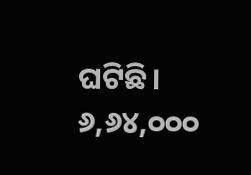ଘଟିଛି। ୬,୬୪,୦୦୦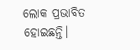ଲୋକ ପ୍ରଭାବିତ ହୋଇଛନ୍ତି।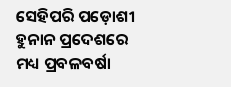ସେହିପରି ପଡ଼ୋଶୀ ହୁନାନ ପ୍ରଦେଶରେ ମଧ୍ୟ ପ୍ରବଳବର୍ଷା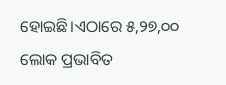ହୋଇଛି।ଏଠାରେ ୫,୨୭,୦୦ ଲୋକ ପ୍ରଭାବିତ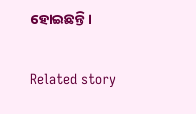ହୋଇଛନ୍ତି।

Related story